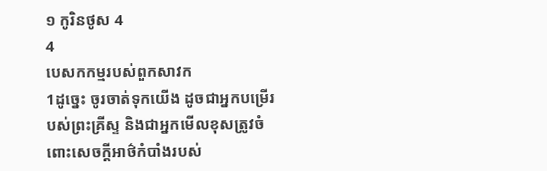១ កូរិនថូស 4
4
បេសកកម្មរបស់ពួកសាវក
1ដូច្នេះ ចូរចាត់ទុកយើង ដូចជាអ្នកបម្រើរបស់ព្រះគ្រីស្ទ និងជាអ្នកមើលខុសត្រូវចំពោះសេចក្តីអាថ៌កំបាំងរបស់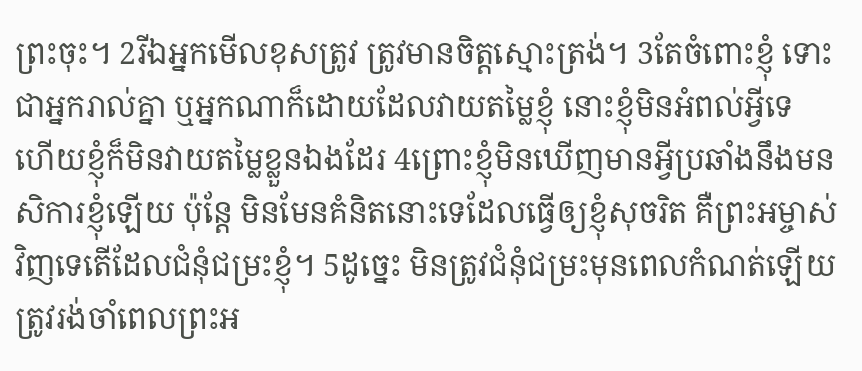ព្រះចុះ។ 2រីឯអ្នកមើលខុសត្រូវ ត្រូវមានចិត្តស្មោះត្រង់។ 3តែចំពោះខ្ញុំ ទោះជាអ្នករាល់គ្នា ឬអ្នកណាក៏ដោយដែលវាយតម្លៃខ្ញុំ នោះខ្ញុំមិនអំពល់អ្វីទេ ហើយខ្ញុំក៏មិនវាយតម្លៃខ្លួនឯងដែរ 4ព្រោះខ្ញុំមិនឃើញមានអ្វីប្រឆាំងនឹងមនសិការខ្ញុំឡើយ ប៉ុន្តែ មិនមែនគំនិតនោះទេដែលធ្វើឲ្យខ្ញុំសុចរិត គឺព្រះអម្ចាស់វិញទេតើដែលជំនុំជម្រះខ្ញុំ។ 5ដូច្នេះ មិនត្រូវជំនុំជម្រះមុនពេលកំណត់ឡើយ ត្រូវរង់ចាំពេលព្រះអ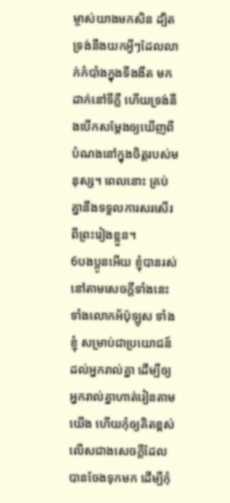ម្ចាស់យាងមកសិន ដ្បិតទ្រង់នឹងយកអ្វីៗដែលលាក់កំបាំងក្នុងទីងងឹត មកដាក់នៅទីភ្លឺ ហើយទ្រង់នឹងបើកសម្ដែងឲ្យឃើញពីបំណងនៅក្នុងចិត្តរបស់មនុស្ស។ ពេលនោះ គ្រប់គ្នានឹងទទួលការសរសើរពីព្រះរៀងខ្លួន។
6បងប្អូនអើយ ខ្ញុំបានរស់នៅតាមសេចក្តីទាំងនេះ ទាំងលោកអ័ប៉ុឡូស ទាំងខ្ញុំ សម្រាប់ជាប្រយោជន៍ដល់អ្នករាល់គ្នា ដើម្បីឲ្យអ្នករាល់គ្នាហាត់រៀនតាមយើង ហើយកុំឲ្យគិតខ្ពស់លើសជាងសេចក្តីដែលបានចែងទុកមក ដើម្បីកុំ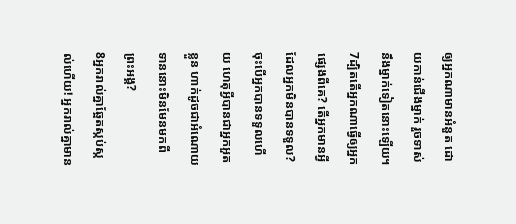ឲ្យអ្នកណាមានអំនួត ដោយកាន់ជើងម្នាក់ រួចទាស់នឹងម្នាក់ទៀតនោះឡើយ។ 7ដ្បិតតើអ្នកណាធ្វើឲ្យអ្នកផ្សេងពីគេ? តើអ្នកមានអ្វីដែលអ្នកមិនបានទទួល? ចុះបើអ្នកបានទទួលហើយ ហេតុអ្វីបានជាអ្នកអួតខ្លួន ហាក់ដូចជាអំណោយទាននោះមិនមែនមកពីព្រះអង្គ?
8អ្នករាល់គ្នាឆ្អែតស្កប់ស្កល់ហើយ! អ្នករាល់គ្នាមាន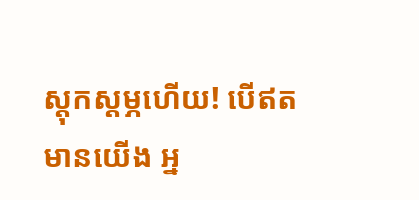ស្ដុកស្ដម្ភហើយ! បើឥតមានយើង អ្ន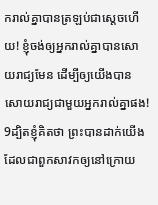ករាល់គ្នាបានត្រឡប់ជាស្ដេចហើយ! ខ្ញុំចង់ឲ្យអ្នករាល់គ្នាបានសោយរាជ្យមែន ដើម្បីឲ្យយើងបានសោយរាជ្យជាមួយអ្នករាល់គ្នាផង! 9ដ្បិតខ្ញុំគិតថា ព្រះបានដាក់យើង ដែលជាពួកសាវកឲ្យនៅក្រោយ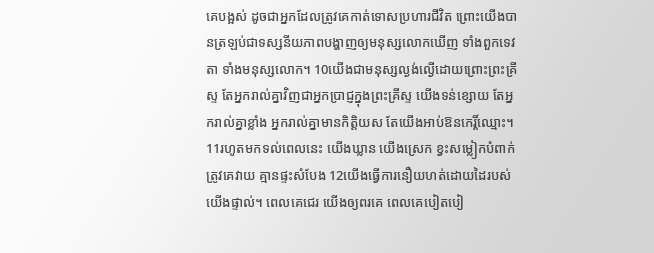គេបង្អស់ ដូចជាអ្នកដែលត្រូវគេកាត់ទោសប្រហារជីវិត ព្រោះយើងបានត្រឡប់ជាទស្សនីយភាពបង្ហាញឲ្យមនុស្សលោកឃើញ ទាំងពួកទេវតា ទាំងមនុស្សលោក។ 10យើងជាមនុស្សល្ងង់ល្ងើដោយព្រោះព្រះគ្រីស្ទ តែអ្នករាល់គ្នាវិញជាអ្នកប្រាជ្ញក្នុងព្រះគ្រីស្ទ យើងទន់ខ្សោយ តែអ្នករាល់គ្នាខ្លាំង អ្នករាល់គ្នាមានកិត្តិយស តែយើងអាប់ឱនកេរ្តិ៍ឈ្មោះ។ 11រហូតមកទល់ពេលនេះ យើងឃ្លាន យើងស្រេក ខ្វះសម្លៀកបំពាក់ ត្រូវគេវាយ គ្មានផ្ទះសំបែង 12យើងធ្វើការនឿយហត់ដោយដៃរបស់យើងផ្ទាល់។ ពេលគេជេរ យើងឲ្យពរគេ ពេលគេបៀតបៀ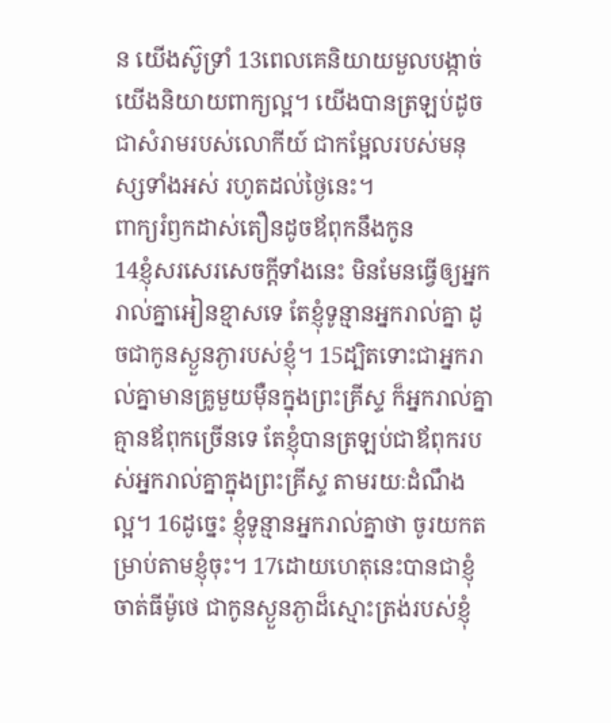ន យើងស៊ូទ្រាំ 13ពេលគេនិយាយមួលបង្កាច់ យើងនិយាយពាក្យល្អ។ យើងបានត្រឡប់ដូចជាសំរាមរបស់លោកីយ៍ ជាកម្អែលរបស់មនុស្សទាំងអស់ រហូតដល់ថ្ងៃនេះ។
ពាក្យរំឭកដាស់តឿនដូចឪពុកនឹងកូន
14ខ្ញុំសរសេរសេចក្តីទាំងនេះ មិនមែនធ្វើឲ្យអ្នករាល់គ្នាអៀនខ្មាសទេ តែខ្ញុំទូន្មានអ្នករាល់គ្នា ដូចជាកូនស្ងួនភ្ងារបស់ខ្ញុំ។ 15ដ្បិតទោះជាអ្នករាល់គ្នាមានគ្រូមួយម៉ឺនក្នុងព្រះគ្រីស្ទ ក៏អ្នករាល់គ្នាគ្មានឪពុកច្រើនទេ តែខ្ញុំបានត្រឡប់ជាឪពុករបស់អ្នករាល់គ្នាក្នុងព្រះគ្រីស្ទ តាមរយៈដំណឹងល្អ។ 16ដូច្នេះ ខ្ញុំទូន្មានអ្នករាល់គ្នាថា ចូរយកតម្រាប់តាមខ្ញុំចុះ។ 17ដោយហេតុនេះបានជាខ្ញុំចាត់ធីម៉ូថេ ជាកូនស្ងួនភ្ងាដ៏ស្មោះត្រង់របស់ខ្ញុំ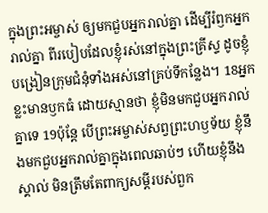ក្នុងព្រះអម្ចាស់ ឲ្យមកជួបអ្នករាល់គ្នា ដើម្បីរំឭកអ្នករាល់គ្នា ពីរបៀបដែលខ្ញុំរស់នៅក្នុងព្រះគ្រីស្ទ ដូចខ្ញុំបង្រៀនក្រុមជំនុំទាំងអស់នៅគ្រប់ទីកន្លែង។ 18អ្នកខ្លះមានឫកធំ ដោយស្មានថា ខ្ញុំមិនមកជួបអ្នករាល់គ្នាទេ 19ប៉ុន្តែ បើព្រះអម្ចាស់សព្វព្រះហឫទ័យ ខ្ញុំនឹងមកជួបអ្នករាល់គ្នាក្នុងពេលឆាប់ៗ ហើយខ្ញុំនឹងស្គាល់ មិនត្រឹមតែពាក្យសម្ដីរបស់ពួក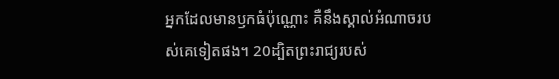អ្នកដែលមានឫកធំប៉ុណ្ណោះ គឺនឹងស្គាល់អំណាចរបស់គេទៀតផង។ 20ដ្បិតព្រះរាជ្យរបស់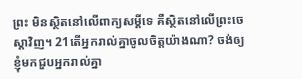ព្រះ មិនសិ្ថតនៅលើពាក្យសម្ដីទេ គឺស្ថិតនៅលើព្រះចេស្ដាវិញ។ 21តើអ្នករាល់គ្នាចូលចិត្តយ៉ាងណា? ចង់ឲ្យខ្ញុំមកជួបអ្នករាល់គ្នា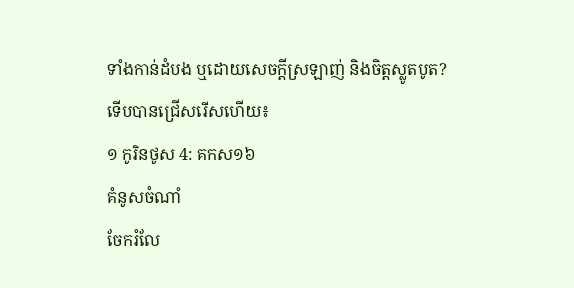ទាំងកាន់ដំបង ឬដោយសេចក្តីស្រឡាញ់ និងចិត្តស្លូតបូត?
ទើបបានជ្រើសរើសហើយ៖
១ កូរិនថូស 4: គកស១៦
គំនូសចំណាំ
ចែករំលែ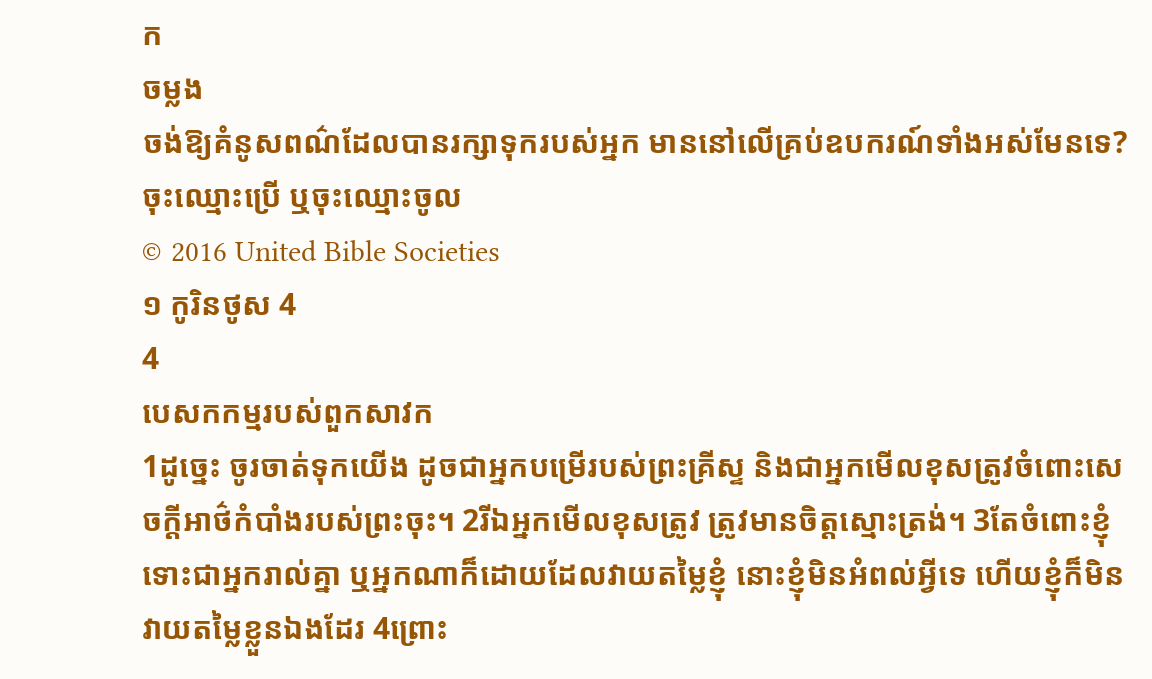ក
ចម្លង
ចង់ឱ្យគំនូសពណ៌ដែលបានរក្សាទុករបស់អ្នក មាននៅលើគ្រប់ឧបករណ៍ទាំងអស់មែនទេ? ចុះឈ្មោះប្រើ ឬចុះឈ្មោះចូល
© 2016 United Bible Societies
១ កូរិនថូស 4
4
បេសកកម្មរបស់ពួកសាវក
1ដូច្នេះ ចូរចាត់ទុកយើង ដូចជាអ្នកបម្រើរបស់ព្រះគ្រីស្ទ និងជាអ្នកមើលខុសត្រូវចំពោះសេចក្តីអាថ៌កំបាំងរបស់ព្រះចុះ។ 2រីឯអ្នកមើលខុសត្រូវ ត្រូវមានចិត្តស្មោះត្រង់។ 3តែចំពោះខ្ញុំ ទោះជាអ្នករាល់គ្នា ឬអ្នកណាក៏ដោយដែលវាយតម្លៃខ្ញុំ នោះខ្ញុំមិនអំពល់អ្វីទេ ហើយខ្ញុំក៏មិនវាយតម្លៃខ្លួនឯងដែរ 4ព្រោះ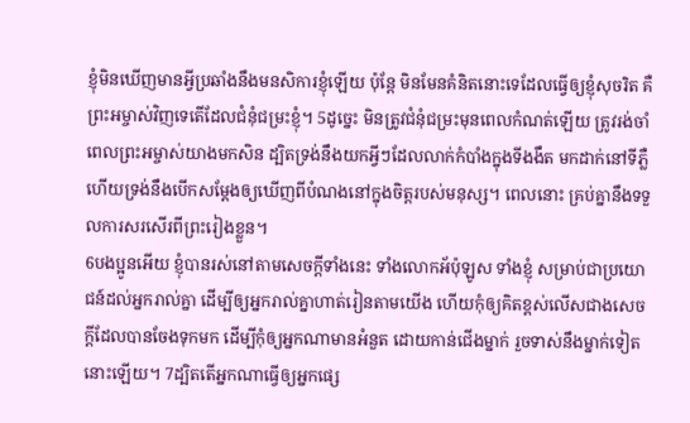ខ្ញុំមិនឃើញមានអ្វីប្រឆាំងនឹងមនសិការខ្ញុំឡើយ ប៉ុន្តែ មិនមែនគំនិតនោះទេដែលធ្វើឲ្យខ្ញុំសុចរិត គឺព្រះអម្ចាស់វិញទេតើដែលជំនុំជម្រះខ្ញុំ។ 5ដូច្នេះ មិនត្រូវជំនុំជម្រះមុនពេលកំណត់ឡើយ ត្រូវរង់ចាំពេលព្រះអម្ចាស់យាងមកសិន ដ្បិតទ្រង់នឹងយកអ្វីៗដែលលាក់កំបាំងក្នុងទីងងឹត មកដាក់នៅទីភ្លឺ ហើយទ្រង់នឹងបើកសម្ដែងឲ្យឃើញពីបំណងនៅក្នុងចិត្តរបស់មនុស្ស។ ពេលនោះ គ្រប់គ្នានឹងទទួលការសរសើរពីព្រះរៀងខ្លួន។
6បងប្អូនអើយ ខ្ញុំបានរស់នៅតាមសេចក្តីទាំងនេះ ទាំងលោកអ័ប៉ុឡូស ទាំងខ្ញុំ សម្រាប់ជាប្រយោជន៍ដល់អ្នករាល់គ្នា ដើម្បីឲ្យអ្នករាល់គ្នាហាត់រៀនតាមយើង ហើយកុំឲ្យគិតខ្ពស់លើសជាងសេចក្តីដែលបានចែងទុកមក ដើម្បីកុំឲ្យអ្នកណាមានអំនួត ដោយកាន់ជើងម្នាក់ រួចទាស់នឹងម្នាក់ទៀតនោះឡើយ។ 7ដ្បិតតើអ្នកណាធ្វើឲ្យអ្នកផ្សេ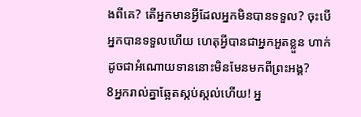ងពីគេ? តើអ្នកមានអ្វីដែលអ្នកមិនបានទទួល? ចុះបើអ្នកបានទទួលហើយ ហេតុអ្វីបានជាអ្នកអួតខ្លួន ហាក់ដូចជាអំណោយទាននោះមិនមែនមកពីព្រះអង្គ?
8អ្នករាល់គ្នាឆ្អែតស្កប់ស្កល់ហើយ! អ្ន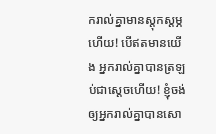ករាល់គ្នាមានស្ដុកស្ដម្ភហើយ! បើឥតមានយើង អ្នករាល់គ្នាបានត្រឡប់ជាស្ដេចហើយ! ខ្ញុំចង់ឲ្យអ្នករាល់គ្នាបានសោ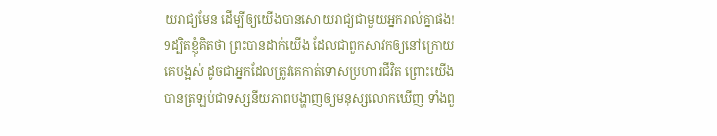យរាជ្យមែន ដើម្បីឲ្យយើងបានសោយរាជ្យជាមួយអ្នករាល់គ្នាផង! 9ដ្បិតខ្ញុំគិតថា ព្រះបានដាក់យើង ដែលជាពួកសាវកឲ្យនៅក្រោយគេបង្អស់ ដូចជាអ្នកដែលត្រូវគេកាត់ទោសប្រហារជីវិត ព្រោះយើងបានត្រឡប់ជាទស្សនីយភាពបង្ហាញឲ្យមនុស្សលោកឃើញ ទាំងពួ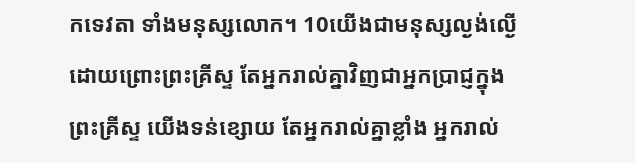កទេវតា ទាំងមនុស្សលោក។ 10យើងជាមនុស្សល្ងង់ល្ងើដោយព្រោះព្រះគ្រីស្ទ តែអ្នករាល់គ្នាវិញជាអ្នកប្រាជ្ញក្នុងព្រះគ្រីស្ទ យើងទន់ខ្សោយ តែអ្នករាល់គ្នាខ្លាំង អ្នករាល់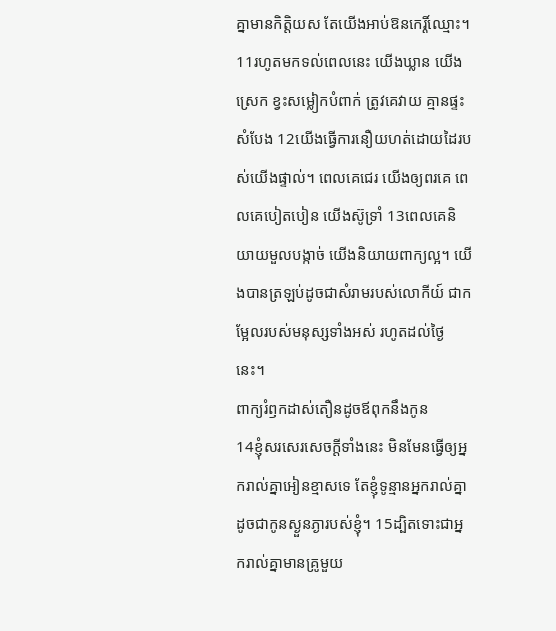គ្នាមានកិត្តិយស តែយើងអាប់ឱនកេរ្តិ៍ឈ្មោះ។ 11រហូតមកទល់ពេលនេះ យើងឃ្លាន យើងស្រេក ខ្វះសម្លៀកបំពាក់ ត្រូវគេវាយ គ្មានផ្ទះសំបែង 12យើងធ្វើការនឿយហត់ដោយដៃរបស់យើងផ្ទាល់។ ពេលគេជេរ យើងឲ្យពរគេ ពេលគេបៀតបៀន យើងស៊ូទ្រាំ 13ពេលគេនិយាយមួលបង្កាច់ យើងនិយាយពាក្យល្អ។ យើងបានត្រឡប់ដូចជាសំរាមរបស់លោកីយ៍ ជាកម្អែលរបស់មនុស្សទាំងអស់ រហូតដល់ថ្ងៃនេះ។
ពាក្យរំឭកដាស់តឿនដូចឪពុកនឹងកូន
14ខ្ញុំសរសេរសេចក្តីទាំងនេះ មិនមែនធ្វើឲ្យអ្នករាល់គ្នាអៀនខ្មាសទេ តែខ្ញុំទូន្មានអ្នករាល់គ្នា ដូចជាកូនស្ងួនភ្ងារបស់ខ្ញុំ។ 15ដ្បិតទោះជាអ្នករាល់គ្នាមានគ្រូមួយ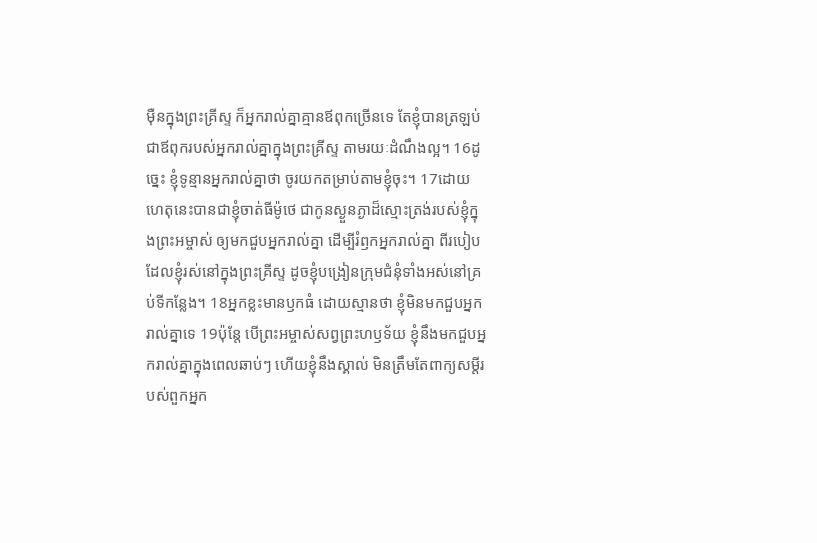ម៉ឺនក្នុងព្រះគ្រីស្ទ ក៏អ្នករាល់គ្នាគ្មានឪពុកច្រើនទេ តែខ្ញុំបានត្រឡប់ជាឪពុករបស់អ្នករាល់គ្នាក្នុងព្រះគ្រីស្ទ តាមរយៈដំណឹងល្អ។ 16ដូច្នេះ ខ្ញុំទូន្មានអ្នករាល់គ្នាថា ចូរយកតម្រាប់តាមខ្ញុំចុះ។ 17ដោយហេតុនេះបានជាខ្ញុំចាត់ធីម៉ូថេ ជាកូនស្ងួនភ្ងាដ៏ស្មោះត្រង់របស់ខ្ញុំក្នុងព្រះអម្ចាស់ ឲ្យមកជួបអ្នករាល់គ្នា ដើម្បីរំឭកអ្នករាល់គ្នា ពីរបៀបដែលខ្ញុំរស់នៅក្នុងព្រះគ្រីស្ទ ដូចខ្ញុំបង្រៀនក្រុមជំនុំទាំងអស់នៅគ្រប់ទីកន្លែង។ 18អ្នកខ្លះមានឫកធំ ដោយស្មានថា ខ្ញុំមិនមកជួបអ្នករាល់គ្នាទេ 19ប៉ុន្តែ បើព្រះអម្ចាស់សព្វព្រះហឫទ័យ ខ្ញុំនឹងមកជួបអ្នករាល់គ្នាក្នុងពេលឆាប់ៗ ហើយខ្ញុំនឹងស្គាល់ មិនត្រឹមតែពាក្យសម្ដីរបស់ពួកអ្នក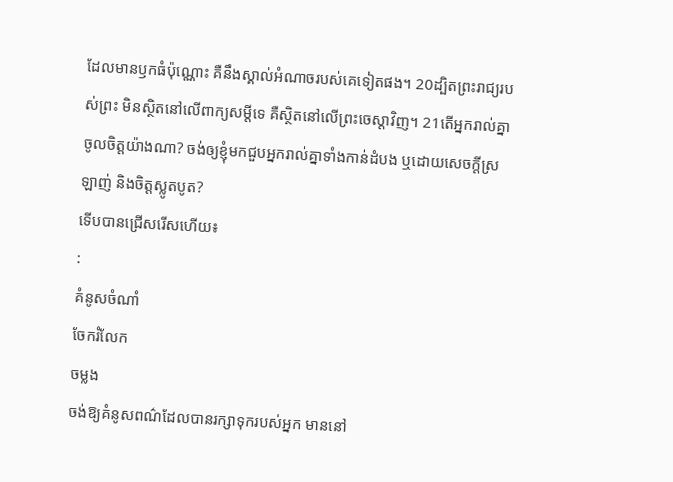ដែលមានឫកធំប៉ុណ្ណោះ គឺនឹងស្គាល់អំណាចរបស់គេទៀតផង។ 20ដ្បិតព្រះរាជ្យរបស់ព្រះ មិនសិ្ថតនៅលើពាក្យសម្ដីទេ គឺស្ថិតនៅលើព្រះចេស្ដាវិញ។ 21តើអ្នករាល់គ្នាចូលចិត្តយ៉ាងណា? ចង់ឲ្យខ្ញុំមកជួបអ្នករាល់គ្នាទាំងកាន់ដំបង ឬដោយសេចក្តីស្រឡាញ់ និងចិត្តស្លូតបូត?
ទើបបានជ្រើសរើសហើយ៖
:
គំនូសចំណាំ
ចែករំលែក
ចម្លង
ចង់ឱ្យគំនូសពណ៌ដែលបានរក្សាទុករបស់អ្នក មាននៅ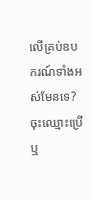លើគ្រប់ឧបករណ៍ទាំងអស់មែនទេ? ចុះឈ្មោះប្រើ ឬ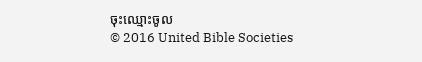ចុះឈ្មោះចូល
© 2016 United Bible Societies